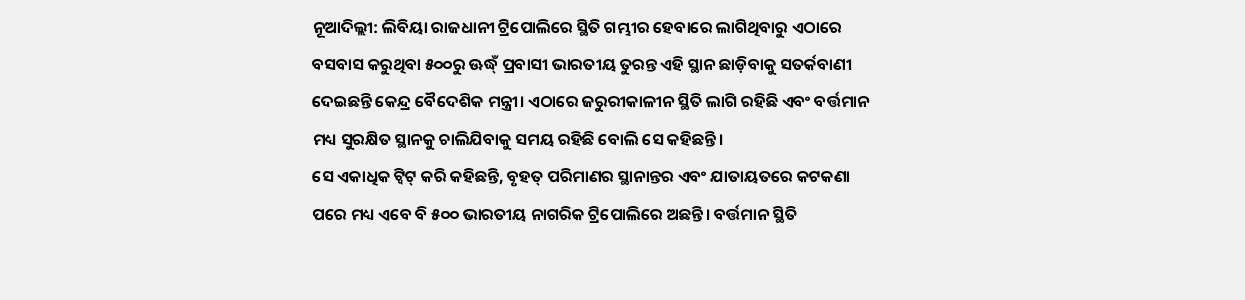ନୂଆଦିଲ୍ଲୀ: ଲିବିୟା ରାଜଧାନୀ ଟ୍ରିପୋଲିରେ ସ୍ଥିତି ଗମ୍ଭୀର ହେବାରେ ଲାଗିଥିବାରୁ ଏଠାରେ ବସବାସ କରୁଥିବା ୫୦୦ରୁ ଊଦ୍ଧ୍ଁ ପ୍ରବାସୀ ଭାରତୀୟ ତୁରନ୍ତ ଏହି ସ୍ଥାନ ଛାଡ଼ିବାକୁ ସତର୍କବାଣୀ ଦେଇଛନ୍ତି କେନ୍ଦ୍ର ବୈଦେଶିକ ମନ୍ତ୍ରୀ। ଏଠାରେ ଜରୁରୀକାଳୀନ ସ୍ଥିତି ଲାଗି ରହିଛି ଏବଂ ବର୍ତ୍ତମାନ ମଧ୍ୟ ସୁରକ୍ଷିତ ସ୍ଥାନକୁ ଚାଲିଯିବାକୁ ସମୟ ରହିଛି ବୋଲି ସେ କହିଛନ୍ତି।
ସେ ଏକାଧିକ ଟ୍ୱିଟ୍ କରି କହିଛନ୍ତି, ବୃହତ୍ ପରିମାଣର ସ୍ଥାନାନ୍ତର ଏବଂ ଯାତାୟତରେ କଟକଣା ପରେ ମଧ୍ୟ ଏବେ ବି ୫୦୦ ଭାରତୀୟ ନାଗରିକ ଟ୍ରିପୋଲିରେ ଅଛନ୍ତି। ବର୍ତ୍ତମାନ ସ୍ଥିତି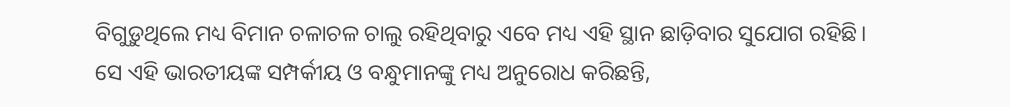ବିଗୁଡ଼ୁଥିଲେ ମଧ୍ୟ ବିମାନ ଚଳାଚଳ ଚାଲୁ ରହିଥିବାରୁ ଏବେ ମଧ୍ୟ ଏହି ସ୍ଥାନ ଛାଡ଼ିବାର ସୁଯୋଗ ରହିଛି।
ସେ ଏହି ଭାରତୀୟଙ୍କ ସମ୍ପର୍କୀୟ ଓ ବନ୍ଧୁମାନଙ୍କୁ ମଧ୍ୟ ଅନୁରୋଧ କରିଛନ୍ତି,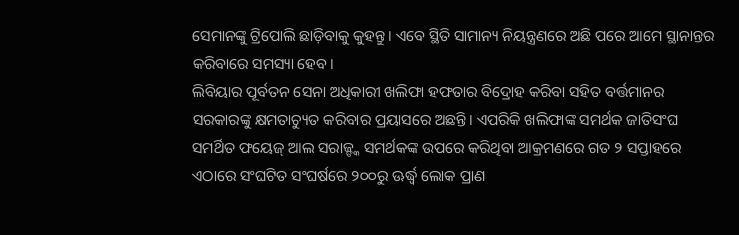ସେମାନଙ୍କୁ ଟ୍ରିପୋଲି ଛାଡ଼ିବାକୁ କୁହନ୍ତୁ। ଏବେ ସ୍ଥିତି ସାମାନ୍ୟ ନିୟନ୍ତ୍ରଣରେ ଅଛି ପରେ ଆମେ ସ୍ଥାନାନ୍ତର କରିବାରେ ସମସ୍ୟା ହେବ।
ଲିବିୟାର ପୂର୍ବତନ ସେନା ଅଧିକାରୀ ଖଲିଫା ହଫତାର ବିଦ୍ରୋହ କରିବା ସହିତ ବର୍ତ୍ତମାନର ସରକାରଙ୍କୁ କ୍ଷମତାଚ୍ୟୁତ କରିବାର ପ୍ରୟାସରେ ଅଛନ୍ତି। ଏପରିକି ଖଲିଫାଙ୍କ ସମର୍ଥକ ଜାତିସଂଘ ସମର୍ଥିତ ଫୟେଜ୍ ଆଲ ସରାଜ୍ଙ୍କ ସମର୍ଥକଙ୍କ ଉପରେ କରିଥିବା ଆକ୍ରମଣରେ ଗତ ୨ ସପ୍ତାହରେ ଏଠାରେ ସଂଘଟିତ ସଂଘର୍ଷରେ ୨୦୦ରୁ ଊର୍ଦ୍ଧ୍ୱ ଲୋକ ପ୍ରାଣ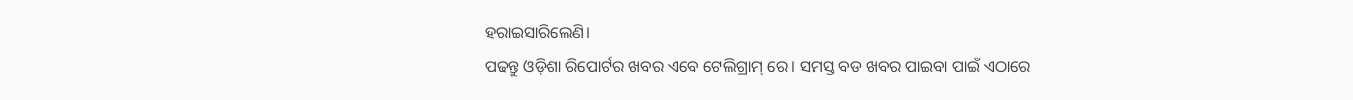ହରାଇସାରିଲେଣି।
ପଢନ୍ତୁ ଓଡ଼ିଶା ରିପୋର୍ଟର ଖବର ଏବେ ଟେଲିଗ୍ରାମ୍ ରେ। ସମସ୍ତ ବଡ ଖବର ପାଇବା ପାଇଁ ଏଠାରେ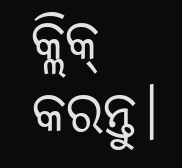କ୍ଲିକ୍ କରନ୍ତୁ।